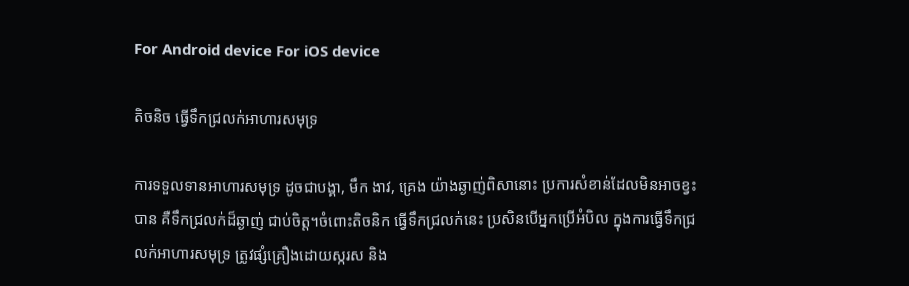For Android device For iOS device

តិចនិច ធ្វើទឹកជ្រលក់អាហារសមុទ្រ

ការទទួលទានអាហារសមុទ្រ ដូចជាបង្គា, មឹក ងាវ, គ្រេង យ៉ាងឆ្ងាញ់ពិសានោះ ប្រការសំខាន់ដែលមិនអាចខ្វះបាន គឺទឹកជ្រលក់ដ៏ឆ្ងាញ់ ជាប់ចិត្ត។ចំពោះតិចនិក ធ្វើទឹកជ្រលក់នេះ ប្រសិនបើអ្នកប្រើអំបិល ក្នុងការធ្វើទឹកជ្រលក់អាហារសមុទ្រ ត្រូវផ្សំគ្រឿងដោយស្ករស និង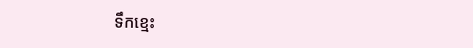ទឹកខ្មេះ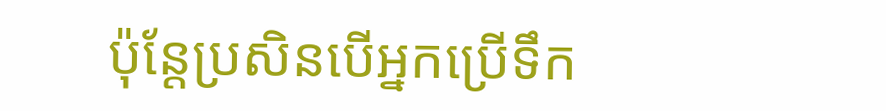ប៉ុន្តែប្រសិនបើអ្នកប្រើទឹក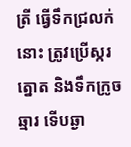ត្រី ធ្វើទឹកជ្រលក់នោះ ត្រូវប្រើស្ករត្នោត និងទឹកក្រូចឆ្មារ ទើបឆ្ងា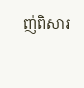ញ់ពិសារ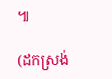៕

(ដកស្រង់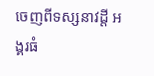ចេញពីទស្សនាវដ្ដី អង្គរធំ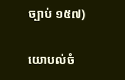ច្បាប់ ១៥៧)

យោបល់ចំ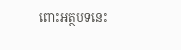ពោះអត្ថបទនេះ